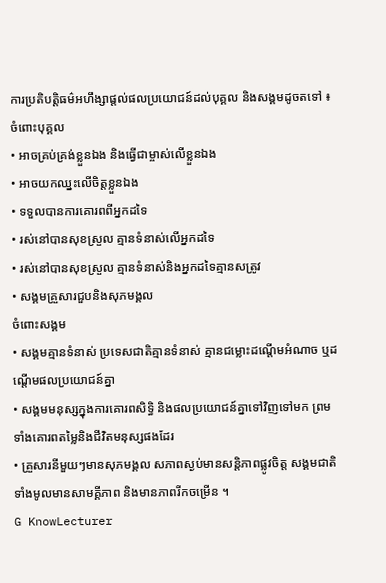ការប្រតិបត្តិធម៌អហឹង្សាផ្តល់ផលប្រយោជន៍ដល់បុគ្គល និងសង្គមដូចតទៅ ៖
ចំពោះបុគ្គល
• អាចគ្រប់គ្រង់ខ្លួនឯង និងធ្វើជាម្ចាស់លើខ្លួនឯង
• អាចយកឈ្នះលើចិត្តខ្លួនឯង
• ទទួលបានការគោរពពីអ្នកដទៃ
• រស់នៅបានសុខស្រួល គ្មានទំនាស់លើអ្នកដទៃ
• រស់នៅបានសុខស្រួល គ្មានទំនាស់និងអ្នកដទៃគ្មានសត្រូវ
• សង្គមគ្រួសារជួបនិងសុភមង្គល
ចំពោះសង្គម
• សង្គមគ្មានទំនាស់ ប្រទេសជាតិគ្មានទំនាស់ គ្មានជម្លោះដណ្តើមអំណាច ឬដណ្តើមផលប្រយោជន៍គ្នា
• សង្គមមនុស្សក្នុងការគោរពសិទ្ធិ និងផលប្រយោជន៍គ្នាទៅវិញទៅមក ព្រមទាំងគោរពតម្លៃនិងជីវិតមនុស្សផងដែរ
• គ្រួសារនីមួយៗមានសុភមង្គល សភាពស្ងប់មានសន្តិភាពផ្លូវចិត្ត សង្គមជាតិទាំងមូលមានសាមគ្គីភាព និងមានភាពរីកចម្រើន ។
G KnowLecturer